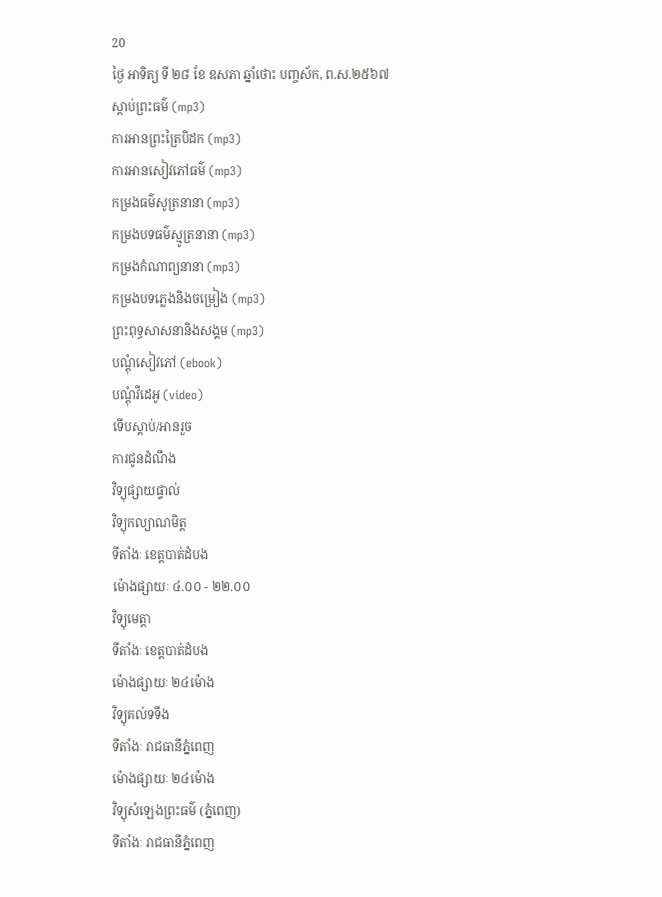20
ថ្ងៃ អាទិត្យ ទី ២៨ ខែ ឧសភា ឆ្នាំថោះ បញ្ចស័ក, ព.ស.២៥៦៧
ស្តាប់ព្រះធម៌ (mp3)
ការអានព្រះត្រៃបិដក (mp3)
ការអានសៀវភៅធម៌ (mp3)
កម្រងធម៌សូត្រនានា (mp3)
កម្រងបទធម៌ស្មូត្រនានា (mp3)
កម្រងកំណាព្យនានា (mp3)
កម្រងបទភ្លេងនិងចម្រៀង (mp3)
ព្រះពុទ្ធសាសនានិងសង្គម (mp3)
បណ្តុំសៀវភៅ (ebook)
បណ្តុំវីដេអូ (video)
ទើបស្តាប់/អានរួច
ការជូនដំណឹង
វិទ្យុផ្សាយផ្ទាល់
វិទ្យុកល្យាណមិត្ត
ទីតាំងៈ ខេត្តបាត់ដំបង
ម៉ោងផ្សាយៈ ៤.០០ - ២២.០០
វិទ្យុមេត្តា
ទីតាំងៈ ខេត្តបាត់ដំបង
ម៉ោងផ្សាយៈ ២៤ម៉ោង
វិទ្យុគល់ទទឹង
ទីតាំងៈ រាជធានីភ្នំពេញ
ម៉ោងផ្សាយៈ ២៤ម៉ោង
វិទ្យុសំឡេងព្រះធម៌ (ភ្នំពេញ)
ទីតាំងៈ រាជធានីភ្នំពេញ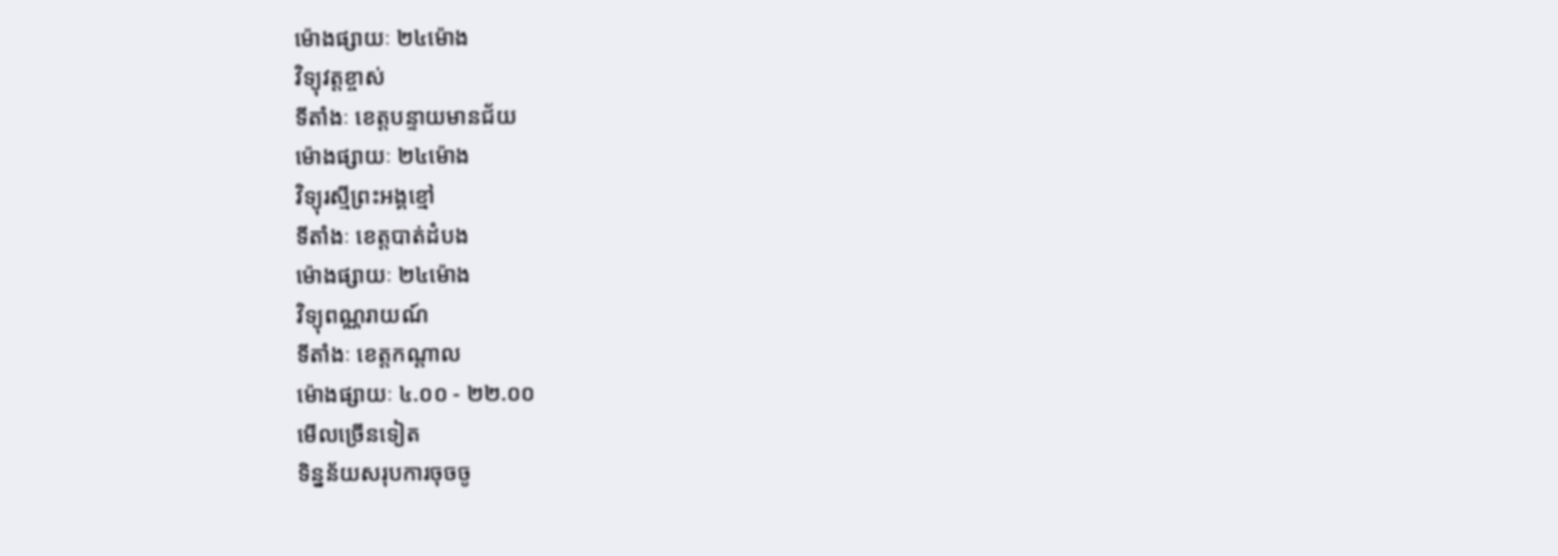ម៉ោងផ្សាយៈ ២៤ម៉ោង
វិទ្យុវត្តខ្ចាស់
ទីតាំងៈ ខេត្តបន្ទាយមានជ័យ
ម៉ោងផ្សាយៈ ២៤ម៉ោង
វិទ្យុរស្មីព្រះអង្គខ្មៅ
ទីតាំងៈ ខេត្តបាត់ដំបង
ម៉ោងផ្សាយៈ ២៤ម៉ោង
វិទ្យុពណ្ណរាយណ៍
ទីតាំងៈ ខេត្តកណ្តាល
ម៉ោងផ្សាយៈ ៤.០០ - ២២.០០
មើលច្រើនទៀត
ទិន្នន័យសរុបការចុចចូ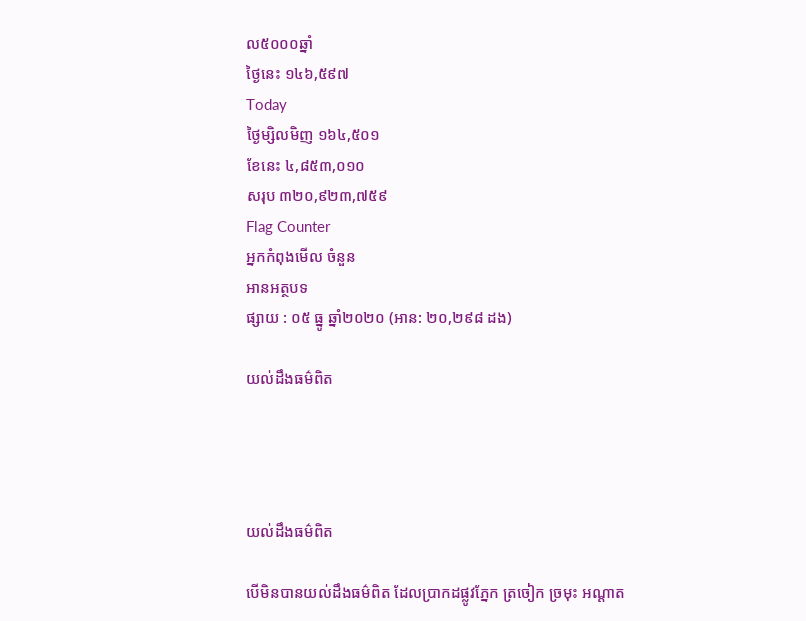ល៥០០០ឆ្នាំ
ថ្ងៃនេះ ១៤៦,៥៩៧
Today
ថ្ងៃម្សិលមិញ ១៦៤,៥០១
ខែនេះ ៤,៨៥៣,០១០
សរុប ៣២០,៩២៣,៧៥៩
Flag Counter
អ្នកកំពុងមើល ចំនួន
អានអត្ថបទ
ផ្សាយ : ០៥ ធ្នូ ឆ្នាំ២០២០ (អាន: ២០,២៩៨ ដង)

យល់ដឹងធម៌ពិត




យល់ដឹងធម៌ពិត

បើមិនបានយល់ដឹងធម៌ពិត ដែលប្រាកដផ្លូវភ្នែក ត្រចៀក ច្រមុះ អណ្តាត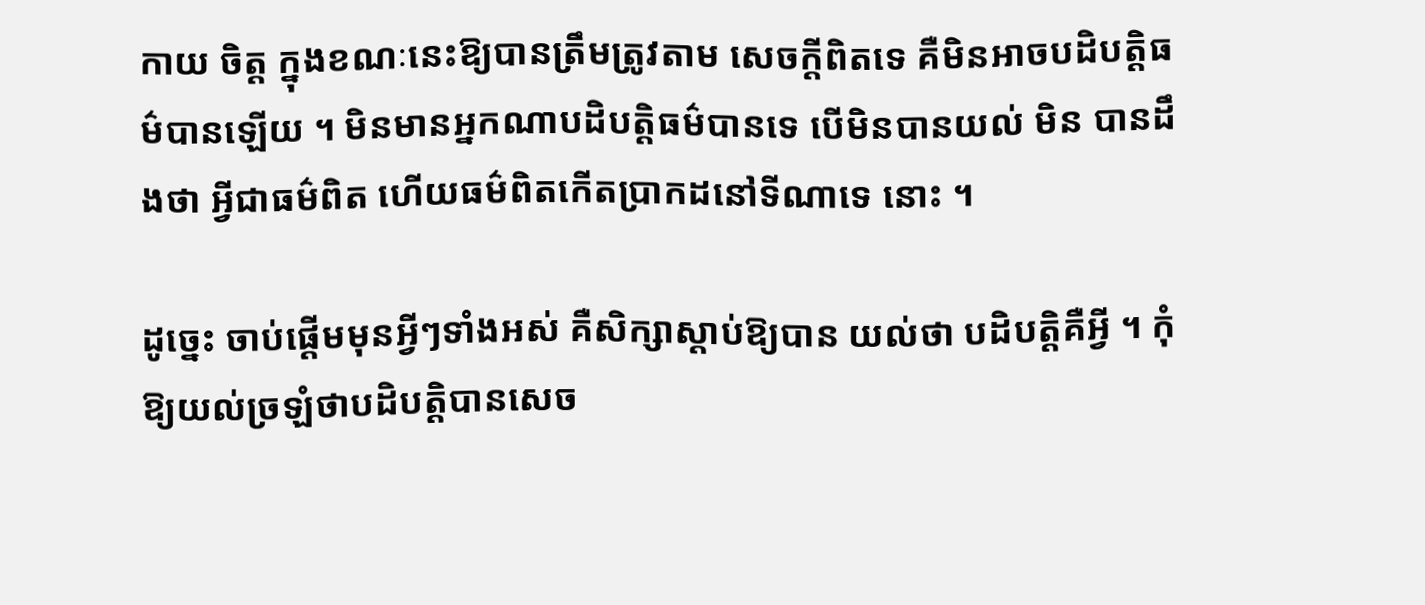កាយ ចិត្ត ក្នុងខណៈនេះឱ្យបានត្រឹមត្រូវតាម សេចក្តីពិតទេ គឺមិនអាចបដិបត្តិធម៌បានឡើយ ។ មិនមានអ្នកណាបដិបត្តិធម៌បានទេ បើមិនបានយល់ មិន បានដឹងថា អ្វីជាធម៌ពិត ហើយធម៌ពិតកើតប្រាកដនៅទីណាទេ នោះ ។

ដូច្នេះ ចាប់ផ្តើមមុនអ្វីៗទាំងអស់ គឺសិក្សាស្តាប់ឱ្យបាន យល់ថា បដិបត្តិគឺអ្វី ។ កុំឱ្យយល់ច្រឡំថាបដិបត្តិបានសេច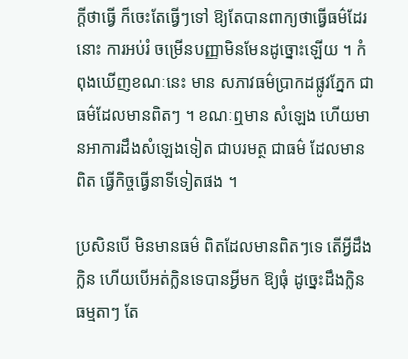ក្តីថាធ្វើ ក៏ចេះតែធ្វើៗទៅ ឱ្យតែបានពាក្យថាធ្វើធម៌ដែរនោះ ការអប់រំ ចម្រើនបញ្ញាមិនមែនដូច្នោះឡើយ ។ កំពុងឃើញខណៈនេះ មាន សភាវធម៌ប្រាកដផ្លូវភ្នែក ជាធម៌ដែលមានពិតៗ ។ ខណៈឮមាន សំឡេង ហើយមានអាការដឹងសំឡេងទៀត ជាបរមត្ថ ជាធម៌ ដែលមានពិត ធ្វើកិច្ចធ្វើនាទីទៀតផង ។

ប្រសិនបើ មិនមានធម៌ ពិតដែលមានពិតៗទេ តើអ្វីដឹងក្លិន ហើយបើអត់ក្លិនទេបានអ្វីមក ឱ្យធុំ ដូច្នេះដឹងក្លិនធម្មតាៗ តែ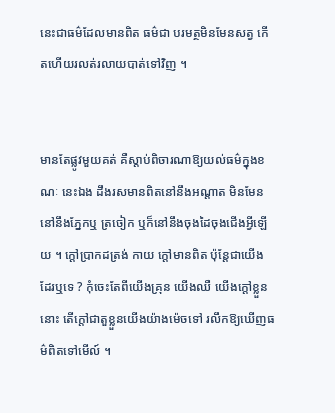នេះជាធម៌ដែលមានពិត ធម៌ជា បរមត្ថមិនមែនសត្វ កើតហើយរលត់រលាយបាត់ទៅវិញ ។


មានតែផ្លូវមួយគត់ គឺស្តាប់ពិចារណាឱ្យយល់ធម៌ក្នុងខណៈ នេះឯង ដឹងរសមានពិតនៅនឹងអណ្តាត មិនមែននៅនឹងភ្នែកឬ ត្រចៀក ឬក៏នៅនឹងចុងដៃចុងជើងអ្វីឡើយ ។ ក្តៅប្រាកដត្រង់ កាយ ក្តៅមានពិត ប៉ុន្តែជាយើងដែរឬទេ ? កុំចេះតែពីយើងគ្រុន យើងឈឺ យើងក្តៅខ្លួននោះ តើក្តៅជាតួខ្លួនយើងយ៉ាងម៉េចទៅ រលឹកឱ្យឃើញធម៌ពិតទៅមើល៍ ។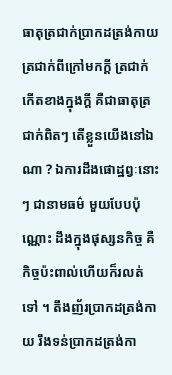ធាតុត្រជាក់ប្រាកដត្រង់កាយ ត្រជាក់ពីក្រៅមកក្តី ត្រជាក់កើតខាងក្នុងក្តី គឺជាធាតុត្រជាក់ពិតៗ តើខ្លួនយើងនៅឯណា ? ឯការដឹងផោដ្ឋព្វៈនោះៗ ជានាមធម៌ មួយបែបប៉ុណ្ណោះ ដឹងក្នុងផុស្សនកិច្ច គឺកិច្ចប៉ះពាល់ហើយក៏រលត់ ទៅ ។ តឹងញ័រប្រាកដត្រង់កាយ រឹងទន់ប្រាកដត្រង់កា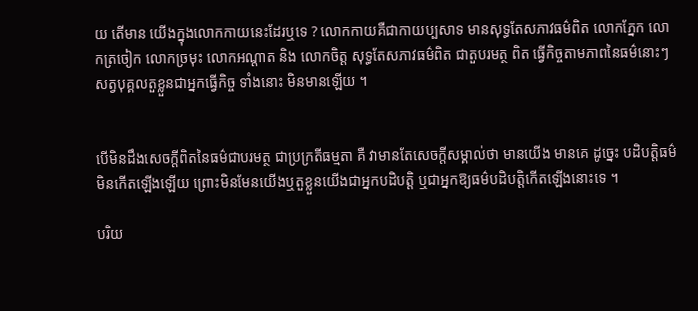យ តើមាន យើងក្នុងលោកកាយនេះដែរឬទេ ? លោកកាយគឺជាកាយប្បសាទ មានសុទ្ធតែសភាវធម៌ពិត លោកភ្នែក លោកត្រចៀក លោកច្រមុះ លោកអណ្តាត និង លោកចិត្ត សុទ្ធតែសភាវធម៌ពិត ជាតួបរមត្ថ ពិត ធ្វើកិច្ចតាមភាពនៃធម៌នោះៗ សត្វបុគ្គលតួខ្លួនជាអ្នកធ្វើកិច្ច ទាំងនោះ មិនមានឡើយ ។


បើមិនដឹងសេចក្តីពិតនៃធម៌ជាបរមត្ថ ជាប្រក្រតីធម្មតា គឺ វាមានតែសេចក្តីសម្គាល់ថា មានយើង មានគេ ដូច្នេះ បដិបត្តិធម៌ មិនកើតឡើងឡើយ ព្រោះមិនមែនយើងឬតួខ្លួនយើងជាអ្នកបដិបត្តិ ឬជាអ្នកឱ្យធម៌បដិបត្តិកើតឡើងនោះទេ ។

បរិយ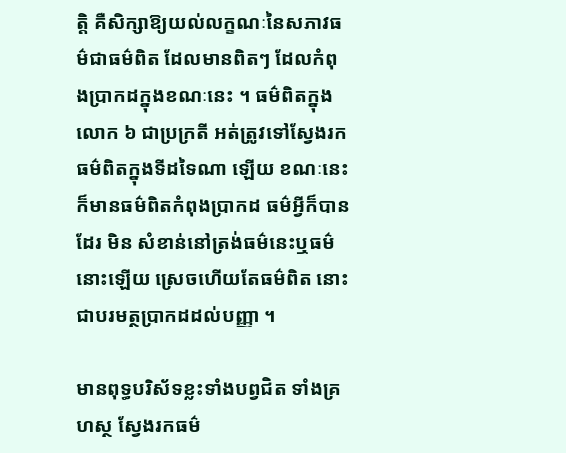ត្តិ គឺសិក្សាឱ្យយល់លក្ខណៈនៃសភាវធម៌ជាធម៌ពិត ដែលមានពិតៗ ដែលកំពុងប្រាកដក្នុងខណៈនេះ ។ ធម៌ពិតក្នុង លោក ៦ ជាប្រក្រតី អត់ត្រូវទៅស្វែងរកធម៌ពិតក្នុងទីដទៃណា ឡើយ ខណៈនេះក៏មានធម៌ពិតកំពុងប្រាកដ ធម៌អ្វីក៏បានដែរ មិន សំខាន់នៅត្រង់ធម៌នេះឬធម៌នោះឡើយ ស្រេចហើយតែធម៌ពិត នោះជាបរមត្ថប្រាកដដល់បញ្ញា ។

មានពុទ្ធបរិស័ទខ្លះទាំងបព្វជិត ទាំងគ្រហស្ថ ស្វែងរកធម៌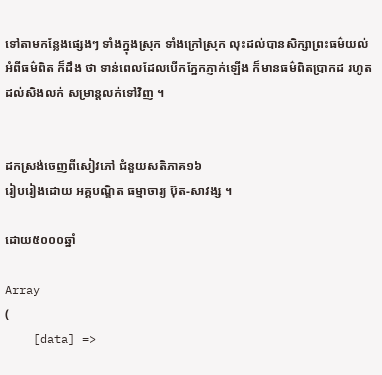ទៅតាមកន្លែងផ្សេងៗ ទាំងក្នុងស្រុក ទាំងក្រៅស្រុក លុះដល់បានសិក្សាព្រះធម៌យល់អំពីធម៌ពិត ក៏ដឹង ថា ទាន់ពេលដែលបើកភ្នែកភ្ញាក់ឡើង ក៏មានធម៌ពិតប្រាកដ រហូត ដល់សិងលក់ សម្រាន្តលក់ទៅវិញ ។


ដកស្រង់ចេញពីសៀវភៅ ជំនួយសតិភាគ១៦
រៀបរៀងដោយ អគ្គបណ្ឌិត ធម្មាចារ្យ ប៊ុត-សាវង្ស ។

ដោយ៥០០០ឆ្នាំ

Array
(
    [data] =>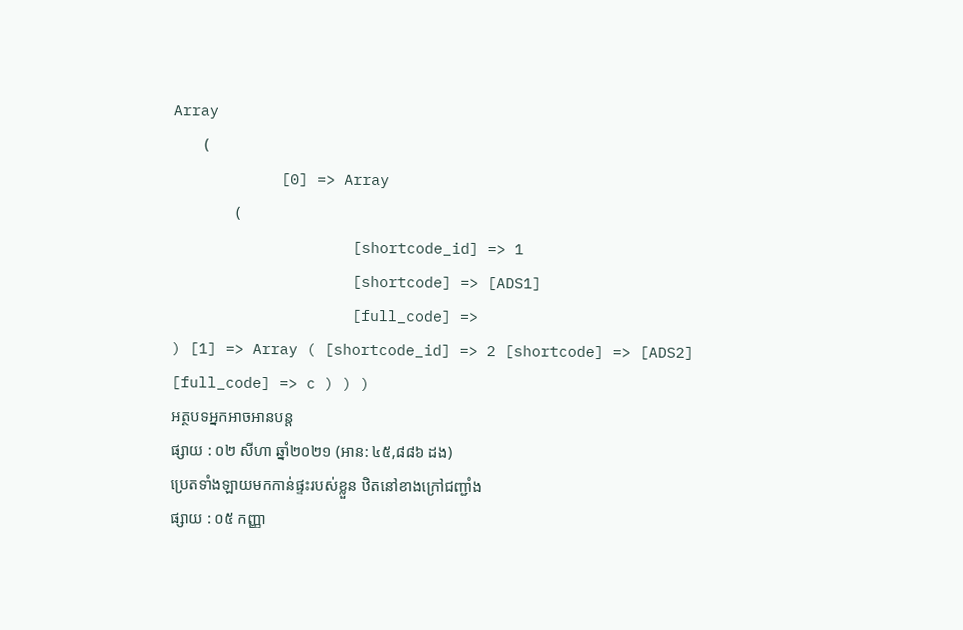Array
        (
            [0] => Array
                (
                    [shortcode_id] => 1
                    [shortcode] => [ADS1]
                    [full_code] =>
) [1] => Array ( [shortcode_id] => 2 [shortcode] => [ADS2] [full_code] => c ) ) )
អត្ថបទអ្នកអាចអានបន្ត
ផ្សាយ : ០២ សីហា ឆ្នាំ២០២១ (អាន: ៤៥,៨៨៦ ដង)
ប្រេតទាំងឡាយមកកាន់ផ្ទះរបស់ខ្លួន ឋិតនៅខាងក្រៅជញ្ជាំង
ផ្សាយ : ០៥ កញ្ញា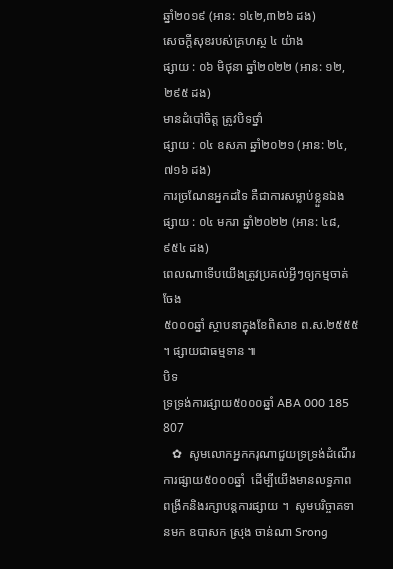ឆ្នាំ២០១៩ (អាន: ១៤២,៣២៦ ដង)
សេចក្ដីសុខរបស់គ្រហស្ថ ៤ យ៉ាង
ផ្សាយ : ០៦ មិថុនា ឆ្នាំ២០២២ (អាន: ១២,២៩៥ ដង)
មានដំបៅចិត្ត ត្រូវបិទថ្នាំ
ផ្សាយ : ០៤ ឧសភា ឆ្នាំ២០២១ (អាន: ២៤,៧១៦ ដង)
ការច្រណែនអ្នកដទៃ គឺជាការសម្លាប់ខ្លួនឯង
ផ្សាយ : ០៤ មករា ឆ្នាំ២០២២ (អាន: ៤៨,៩៥៤ ដង)
ពេលណាទើបយើងត្រូវប្រគល់អ្វីៗឲ្យកម្មចាត់ចែង
៥០០០ឆ្នាំ ស្ថាបនាក្នុងខែពិសាខ ព.ស.២៥៥៥ ។ ផ្សាយជាធម្មទាន ៕
បិទ
ទ្រទ្រង់ការផ្សាយ៥០០០ឆ្នាំ ABA 000 185 807
   ✿  សូមលោកអ្នកករុណាជួយទ្រទ្រង់ដំណើរការផ្សាយ៥០០០ឆ្នាំ  ដើម្បីយើងមានលទ្ធភាពពង្រីកនិងរក្សាបន្តការផ្សាយ ។  សូមបរិច្ចាគទានមក ឧបាសក ស្រុង ចាន់ណា Srong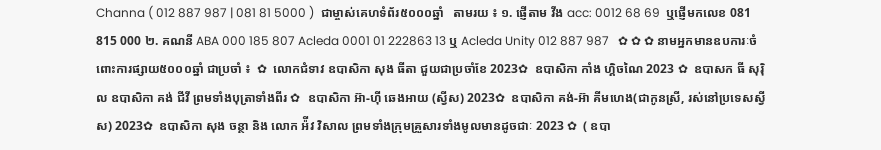Channa ( 012 887 987 | 081 81 5000 )  ជាម្ចាស់គេហទំព័រ៥០០០ឆ្នាំ   តាមរយ ៖ ១. ផ្ញើតាម វីង acc: 0012 68 69  ឬផ្ញើមកលេខ 081 815 000 ២. គណនី ABA 000 185 807 Acleda 0001 01 222863 13 ឬ Acleda Unity 012 887 987   ✿ ✿ ✿ នាមអ្នកមានឧបការៈចំពោះការផ្សាយ៥០០០ឆ្នាំ ជាប្រចាំ ៖  ✿  លោកជំទាវ ឧបាសិកា សុង ធីតា ជួយជាប្រចាំខែ 2023✿  ឧបាសិកា កាំង ហ្គិចណៃ 2023 ✿  ឧបាសក ធី សុរ៉ិល ឧបាសិកា គង់ ជីវី ព្រមទាំងបុត្រាទាំងពីរ ✿  ឧបាសិកា អ៊ា-ហុី ឆេងអាយ (ស្វីស) 2023✿  ឧបាសិកា គង់-អ៊ា គីមហេង(ជាកូនស្រី, រស់នៅប្រទេសស្វីស) 2023✿  ឧបាសិកា សុង ចន្ថា និង លោក អ៉ីវ វិសាល ព្រមទាំងក្រុមគ្រួសារទាំងមូលមានដូចជាៈ 2023 ✿  ( ឧបា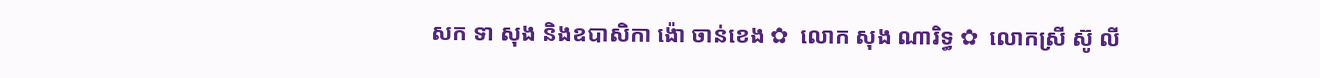សក ទា សុង និងឧបាសិកា ង៉ោ ចាន់ខេង ✿  លោក សុង ណារិទ្ធ ✿  លោកស្រី ស៊ូ លី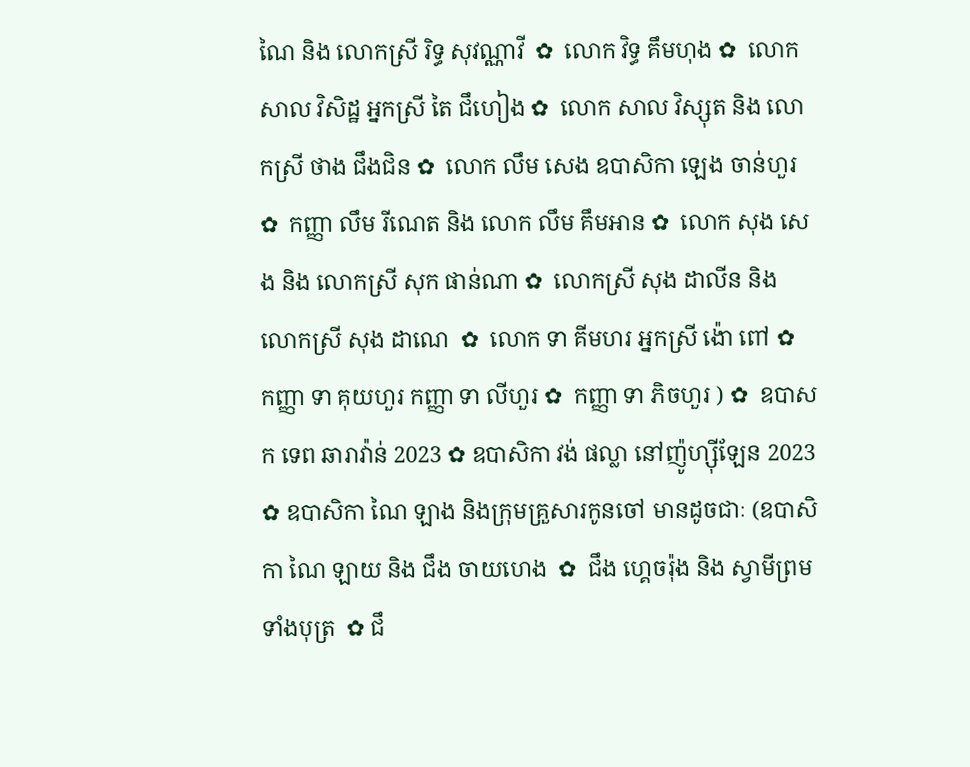ណៃ និង លោកស្រី រិទ្ធ សុវណ្ណាវី  ✿  លោក វិទ្ធ គឹមហុង ✿  លោក សាល វិសិដ្ឋ អ្នកស្រី តៃ ជឹហៀង ✿  លោក សាល វិស្សុត និង លោកស្រី ថាង ជឹងជិន ✿  លោក លឹម សេង ឧបាសិកា ឡេង ចាន់ហួរ ✿  កញ្ញា លឹម រីណេត និង លោក លឹម គឹមអាន ✿  លោក សុង សេង និង លោកស្រី សុក ផាន់ណា ✿  លោកស្រី សុង ដាលីន និង លោកស្រី សុង ដាណេ  ✿  លោក ទា គីមហរ អ្នកស្រី ង៉ោ ពៅ ✿  កញ្ញា ទា គុយហួរ កញ្ញា ទា លីហួរ ✿  កញ្ញា ទា ភិចហួរ ) ✿  ឧបាសក ទេព ឆារាវ៉ាន់ 2023 ✿ ឧបាសិកា វង់ ផល្លា នៅញ៉ូហ្ស៊ីឡែន 2023  ✿ ឧបាសិកា ណៃ ឡាង និងក្រុមគ្រួសារកូនចៅ មានដូចជាៈ (ឧបាសិកា ណៃ ឡាយ និង ជឹង ចាយហេង  ✿  ជឹង ហ្គេចរ៉ុង និង ស្វាមីព្រមទាំងបុត្រ  ✿ ជឹ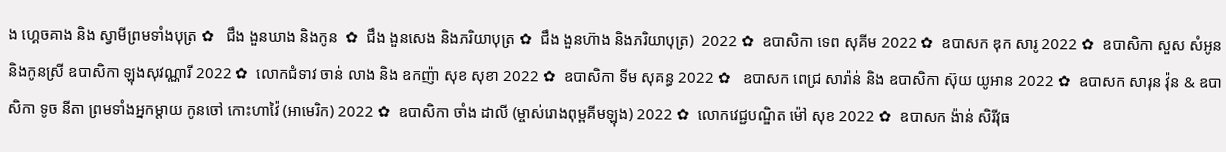ង ហ្គេចគាង និង ស្វាមីព្រមទាំងបុត្រ ✿   ជឹង ងួនឃាង និងកូន  ✿  ជឹង ងួនសេង និងភរិយាបុត្រ ✿  ជឹង ងួនហ៊ាង និងភរិយាបុត្រ)  2022 ✿  ឧបាសិកា ទេព សុគីម 2022 ✿  ឧបាសក ឌុក សារូ 2022 ✿  ឧបាសិកា សួស សំអូន និងកូនស្រី ឧបាសិកា ឡុងសុវណ្ណារី 2022 ✿  លោកជំទាវ ចាន់ លាង និង ឧកញ៉ា សុខ សុខា 2022 ✿  ឧបាសិកា ទីម សុគន្ធ 2022 ✿   ឧបាសក ពេជ្រ សារ៉ាន់ និង ឧបាសិកា ស៊ុយ យូអាន 2022 ✿  ឧបាសក សារុន វ៉ុន & ឧបាសិកា ទូច នីតា ព្រមទាំងអ្នកម្តាយ កូនចៅ កោះហាវ៉ៃ (អាមេរិក) 2022 ✿  ឧបាសិកា ចាំង ដាលី (ម្ចាស់រោងពុម្ពគីមឡុង) 2022 ✿  លោកវេជ្ជបណ្ឌិត ម៉ៅ សុខ 2022 ✿  ឧបាសក ង៉ាន់ សិរីវុធ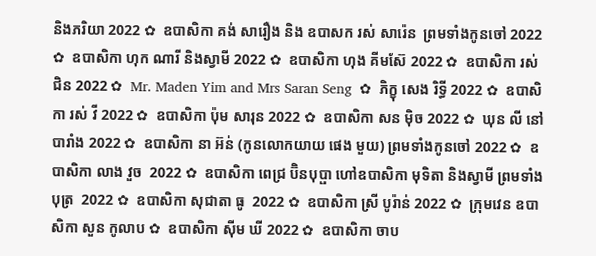និងភរិយា 2022 ✿  ឧបាសិកា គង់ សារឿង និង ឧបាសក រស់ សារ៉េន  ព្រមទាំងកូនចៅ 2022 ✿  ឧបាសិកា ហុក ណារី និងស្វាមី 2022 ✿  ឧបាសិកា ហុង គីមស៊ែ 2022 ✿  ឧបាសិកា រស់ ជិន 2022 ✿  Mr. Maden Yim and Mrs Saran Seng  ✿  ភិក្ខុ សេង រិទ្ធី 2022 ✿  ឧបាសិកា រស់ វី 2022 ✿  ឧបាសិកា ប៉ុម សារុន 2022 ✿  ឧបាសិកា សន ម៉ិច 2022 ✿  ឃុន លី នៅបារាំង 2022 ✿  ឧបាសិកា នា អ៊ន់ (កូនលោកយាយ ផេង មួយ) ព្រមទាំងកូនចៅ 2022 ✿  ឧបាសិកា លាង វួច  2022 ✿  ឧបាសិកា ពេជ្រ ប៊ិនបុប្ផា ហៅឧបាសិកា មុទិតា និងស្វាមី ព្រមទាំងបុត្រ  2022 ✿  ឧបាសិកា សុជាតា ធូ  2022 ✿  ឧបាសិកា ស្រី បូរ៉ាន់ 2022 ✿  ក្រុមវេន ឧបាសិកា សួន កូលាប ✿  ឧបាសិកា ស៊ីម ឃី 2022 ✿  ឧបាសិកា ចាប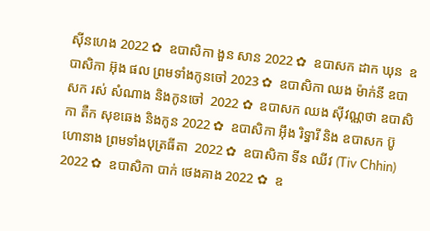ស៊ីនហេង 2022 ✿  ឧបាសិកា ងួន សាន 2022 ✿  ឧបាសក ដាក ឃុន  ឧបាសិកា អ៊ុង ផល ព្រមទាំងកូនចៅ 2023 ✿  ឧបាសិកា ឈង ម៉ាក់នី ឧបាសក រស់ សំណាង និងកូនចៅ  2022 ✿  ឧបាសក ឈង សុីវណ្ណថា ឧបាសិកា តឺក សុខឆេង និងកូន 2022 ✿  ឧបាសិកា អុឹង រិទ្ធារី និង ឧបាសក ប៊ូ ហោនាង ព្រមទាំងបុត្រធីតា  2022 ✿  ឧបាសិកា ទីន ឈីវ (Tiv Chhin)  2022 ✿  ឧបាសិកា បាក់ ថេងគាង 2022 ✿  ឧ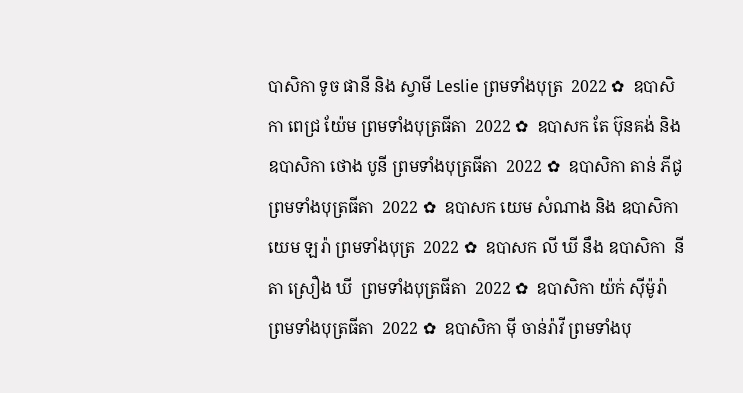បាសិកា ទូច ផានី និង ស្វាមី Leslie ព្រមទាំងបុត្រ  2022 ✿  ឧបាសិកា ពេជ្រ យ៉ែម ព្រមទាំងបុត្រធីតា  2022 ✿  ឧបាសក តែ ប៊ុនគង់ និង ឧបាសិកា ថោង បូនី ព្រមទាំងបុត្រធីតា  2022 ✿  ឧបាសិកា តាន់ ភីជូ ព្រមទាំងបុត្រធីតា  2022 ✿  ឧបាសក យេម សំណាង និង ឧបាសិកា យេម ឡរ៉ា ព្រមទាំងបុត្រ  2022 ✿  ឧបាសក លី ឃី នឹង ឧបាសិកា  នីតា ស្រឿង ឃី  ព្រមទាំងបុត្រធីតា  2022 ✿  ឧបាសិកា យ៉ក់ សុីម៉ូរ៉ា ព្រមទាំងបុត្រធីតា  2022 ✿  ឧបាសិកា មុី ចាន់រ៉ាវី ព្រមទាំងបុ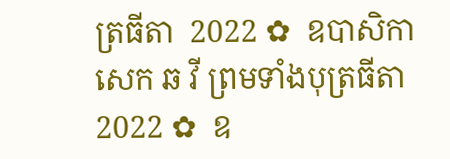ត្រធីតា  2022 ✿  ឧបាសិកា សេក ឆ វី ព្រមទាំងបុត្រធីតា  2022 ✿  ឧ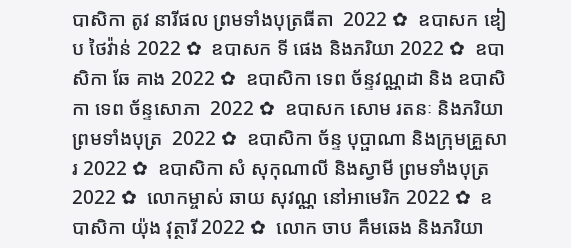បាសិកា តូវ នារីផល ព្រមទាំងបុត្រធីតា  2022 ✿  ឧបាសក ឌៀប ថៃវ៉ាន់ 2022 ✿  ឧបាសក ទី ផេង និងភរិយា 2022 ✿  ឧបាសិកា ឆែ គាង 2022 ✿  ឧបាសិកា ទេព ច័ន្ទវណ្ណដា និង ឧបាសិកា ទេព ច័ន្ទសោភា  2022 ✿  ឧបាសក សោម រតនៈ និងភរិយា ព្រមទាំងបុត្រ  2022 ✿  ឧបាសិកា ច័ន្ទ បុប្ផាណា និងក្រុមគ្រួសារ 2022 ✿  ឧបាសិកា សំ សុកុណាលី និងស្វាមី ព្រមទាំងបុត្រ  2022 ✿  លោកម្ចាស់ ឆាយ សុវណ្ណ នៅអាមេរិក 2022 ✿  ឧបាសិកា យ៉ុង វុត្ថារី 2022 ✿  លោក ចាប គឹមឆេង និងភរិយា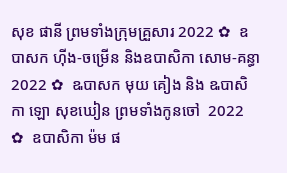សុខ ផានី ព្រមទាំងក្រុមគ្រួសារ 2022 ✿  ឧបាសក ហ៊ីង-ចម្រើន និងឧបាសិកា សោម-គន្ធា 2022 ✿  ឩបាសក មុយ គៀង និង ឩបាសិកា ឡោ សុខឃៀន ព្រមទាំងកូនចៅ  2022 ✿  ឧបាសិកា ម៉ម ផ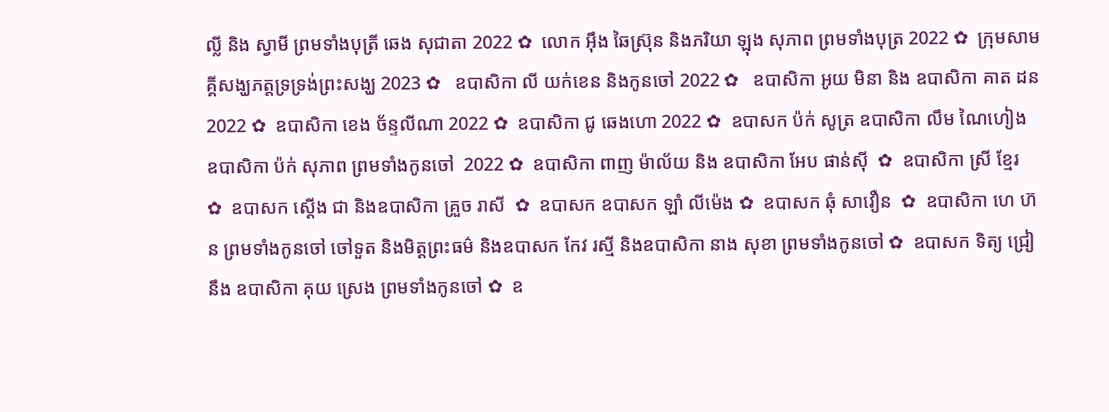ល្លី និង ស្វាមី ព្រមទាំងបុត្រី ឆេង សុជាតា 2022 ✿  លោក អ៊ឹង ឆៃស្រ៊ុន និងភរិយា ឡុង សុភាព ព្រមទាំងបុត្រ 2022 ✿  ក្រុមសាមគ្គីសង្ឃភត្តទ្រទ្រង់ព្រះសង្ឃ 2023 ✿   ឧបាសិកា លី យក់ខេន និងកូនចៅ 2022 ✿   ឧបាសិកា អូយ មិនា និង ឧបាសិកា គាត ដន 2022 ✿  ឧបាសិកា ខេង ច័ន្ទលីណា 2022 ✿  ឧបាសិកា ជូ ឆេងហោ 2022 ✿  ឧបាសក ប៉ក់ សូត្រ ឧបាសិកា លឹម ណៃហៀង ឧបាសិកា ប៉ក់ សុភាព ព្រមទាំងកូនចៅ  2022 ✿  ឧបាសិកា ពាញ ម៉ាល័យ និង ឧបាសិកា អែប ផាន់ស៊ី  ✿  ឧបាសិកា ស្រី ខ្មែរ  ✿  ឧបាសក ស្តើង ជា និងឧបាសិកា គ្រួច រាសី  ✿  ឧបាសក ឧបាសក ឡាំ លីម៉េង ✿  ឧបាសក ឆុំ សាវឿន  ✿  ឧបាសិកា ហេ ហ៊ន ព្រមទាំងកូនចៅ ចៅទួត និងមិត្តព្រះធម៌ និងឧបាសក កែវ រស្មី និងឧបាសិកា នាង សុខា ព្រមទាំងកូនចៅ ✿  ឧបាសក ទិត្យ ជ្រៀ នឹង ឧបាសិកា គុយ ស្រេង ព្រមទាំងកូនចៅ ✿  ឧ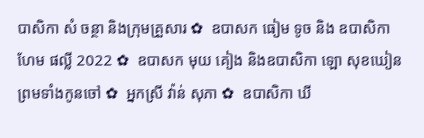បាសិកា សំ ចន្ថា និងក្រុមគ្រួសារ ✿  ឧបាសក ធៀម ទូច និង ឧបាសិកា ហែម ផល្លី 2022 ✿  ឧបាសក មុយ គៀង និងឧបាសិកា ឡោ សុខឃៀន ព្រមទាំងកូនចៅ ✿  អ្នកស្រី វ៉ាន់ សុភា ✿  ឧបាសិកា ឃី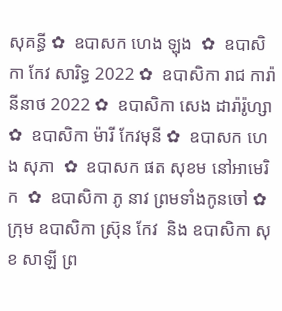សុគន្ធី ✿  ឧបាសក ហេង ឡុង  ✿  ឧបាសិកា កែវ សារិទ្ធ 2022 ✿  ឧបាសិកា រាជ ការ៉ានីនាថ 2022 ✿  ឧបាសិកា សេង ដារ៉ារ៉ូហ្សា ✿  ឧបាសិកា ម៉ារី កែវមុនី ✿  ឧបាសក ហេង សុភា  ✿  ឧបាសក ផត សុខម នៅអាមេរិក  ✿  ឧបាសិកា ភូ នាវ ព្រមទាំងកូនចៅ ✿  ក្រុម ឧបាសិកា ស្រ៊ុន កែវ  និង ឧបាសិកា សុខ សាឡី ព្រ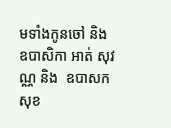មទាំងកូនចៅ និង ឧបាសិកា អាត់ សុវណ្ណ និង  ឧបាសក សុខ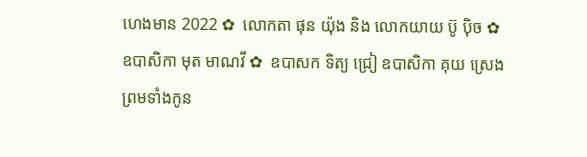ហេងមាន 2022 ✿  លោកតា ផុន យ៉ុង និង លោកយាយ ប៊ូ ប៉ិច ✿  ឧបាសិកា មុត មាណវី ✿  ឧបាសក ទិត្យ ជ្រៀ ឧបាសិកា គុយ ស្រេង ព្រមទាំងកូន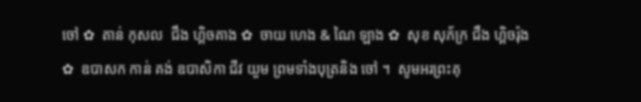ចៅ ✿  តាន់ កុសល  ជឹង ហ្គិចគាង ✿  ចាយ ហេង & ណៃ ឡាង ✿  សុខ សុភ័ក្រ ជឹង ហ្គិចរ៉ុង ✿  ឧបាសក កាន់ គង់ ឧបាសិកា ជីវ យួម ព្រមទាំងបុត្រនិង ចៅ ។  សូមអរព្រះគុ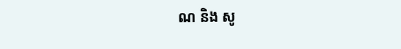ណ និង សូ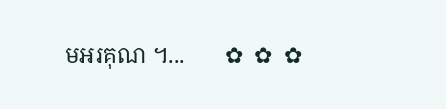មអរគុណ ។...       ✿  ✿  ✿